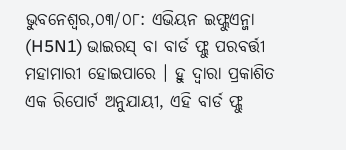ଭୁବନେଶ୍ୱର,୦୩/୦୮: ଏଭିୟନ ଇଫ୍ଲୁଏନ୍ଜା (H5N1) ଭାଇରସ୍ ବା ବାର୍ଡ ଫ୍ଲୁ ପରବର୍ତ୍ତୀ ମହାମାରୀ ହୋଇପାରେ । ହୁ ଦ୍ୱାରା ପ୍ରକାଶିତ ଏକ ରିପୋର୍ଟ ଅନୁଯାୟୀ, ଏହି ବାର୍ଡ ଫ୍ଲୁ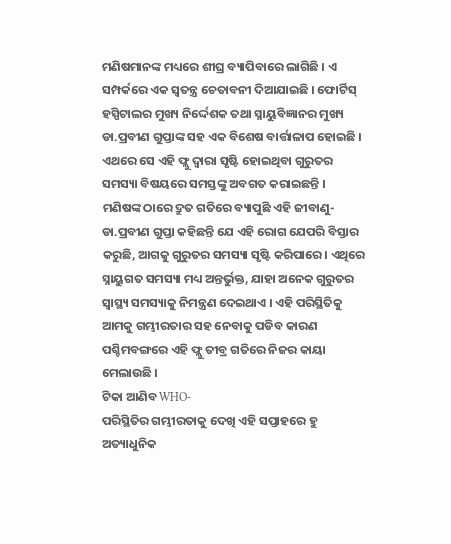ମଣିଷମାନଙ୍କ ମଧ୍ୟରେ ଶୀଘ୍ର ବ୍ୟାପିବାରେ ଲାଗିଛି । ଏ ସମ୍ପର୍କରେ ଏକ ସ୍ୱତନ୍ତ୍ର ଚେତାବନୀ ଦିଆଯାଇଛି । ଫୋର୍ଟିସ୍ ହସ୍ପିଟାଲର ମୁଖ୍ୟ ନିର୍ଦ୍ଦେଶକ ତଥା ସ୍ନାୟୁବିଜ୍ଞାନର ମୁଖ୍ୟ ଡା.ପ୍ରବୀଣ ଗୁପ୍ତାଙ୍କ ସହ ଏକ ବିଶେଷ ବାର୍ତ୍ତାଳାପ ହୋଇଛି । ଏଥରେ ସେ ଏହି ଫ୍ଲୁ ଦ୍ୱାରା ସୃଷ୍ଟି ହୋଇଥିବା ଗୁରୁତର ସମସ୍ୟା ବିଷୟରେ ସମସ୍ତଙ୍କୁ ଅବଗତ କରାଇଛନ୍ତି ।
ମଣିଷଙ୍କ ଠାରେ ଦ୍ରୁତ ଗତିରେ ବ୍ୟାପୁଛି ଏହି ଜୀବାଣୁ-
ଡା.ପ୍ରବୀଣ ଗୁପ୍ତା କହିଛନ୍ତି ଯେ ଏହି ରୋଗ ଯେପରି ବିସ୍ତାର କରୁଛି, ଆଗକୁ ଗୁରୁତର ସମସ୍ୟା ସୃଷ୍ଟି କରିପାରେ । ଏଥିରେ ସ୍ନାୟୁଗତ ସମସ୍ୟା ମଧ୍ୟ ଅନ୍ତର୍ଭୁକ୍ତ, ଯାହା ଅନେକ ଗୁରୁତର ସ୍ୱାସ୍ଥ୍ୟ ସମସ୍ୟାକୁ ନିମନ୍ତ୍ରଣ ଦେଇଥାଏ । ଏହି ପରିସ୍ଥିତିକୁ ଆମକୁ ଗମ୍ଭୀରତାର ସହ ନେବାକୁ ପଡିବ କାରଣ ପଶ୍ଚିମବଙ୍ଗରେ ଏହି ଫ୍ଲୁ ତୀବ୍ର ଗତିରେ ନିଜର କାୟା ମେଲାଉଛି ।
ଟିକା ଆଣିବ WHO-
ପରିସ୍ଥିତିର ଗମ୍ଭୀରତାକୁ ଦେଖି ଏହି ସପ୍ତାହରେ ହୁ ଅତ୍ୟାଧୁନିକ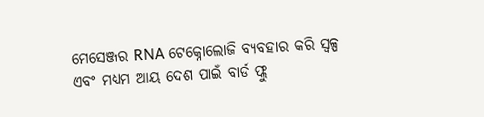ମେସେଞ୍ଜର RNA ଟେକ୍ନୋଲୋଜି ବ୍ୟବହାର କରି ସ୍ୱଳ୍ପ ଏବଂ ମଧ୍ୟମ ଆୟ ଦେଶ ପାଇଁ ବାର୍ଡ ଫ୍ଲୁ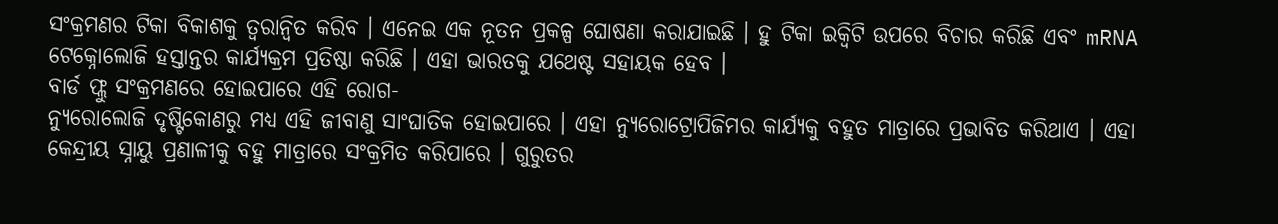ସଂକ୍ରମଣର ଟିକା ବିକାଶକୁ ତ୍ୱରାନ୍ୱିତ କରିବ । ଏନେଇ ଏକ ନୂତନ ପ୍ରକଳ୍ପ ଘୋଷଣା କରାଯାଇଛି । ହୁ ଟିକା ଇକ୍ୱିଟି ଉପରେ ବିଚାର କରିଛି ଏବଂ mRNA ଟେକ୍ନୋଲୋଜି ହସ୍ତାନ୍ତର କାର୍ଯ୍ୟକ୍ରମ ପ୍ରତିଷ୍ଠା କରିଛି । ଏହା ଭାରତକୁ ଯଥେଷ୍ଟ ସହାୟକ ହେବ ।
ବାର୍ଡ ଫ୍ଲୁ ସଂକ୍ରମଣରେ ହୋଇପାରେ ଏହି ରୋଗ-
ନ୍ୟୁରୋଲୋଜି ଦୃଷ୍ଟିକୋଣରୁ ମଧ୍ୟ ଏହି ଜୀବାଣୁ ସାଂଘାତିକ ହୋଇପାରେ । ଏହା ନ୍ୟୁରୋଟ୍ରୋପିଜିମର କାର୍ଯ୍ୟକୁ ବହୁତ ମାତ୍ରାରେ ପ୍ରଭାବିତ କରିଥାଏ । ଏହା କେନ୍ଦ୍ରୀୟ ସ୍ନାୟୁ ପ୍ରଣାଳୀକୁ ବହୁ ମାତ୍ରାରେ ସଂକ୍ରମିତ କରିପାରେ । ଗୁରୁତର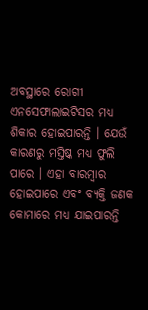ଅବସ୍ଥାରେ ରୋଗୀ ଏନସେଫାଲାଇଟିସର ମଧ୍ୟ ଶିକାର ହୋଇପାରନ୍ତି । ଯେଉଁ କାରଣରୁ ମସ୍ତିଷ୍କ ମଧ୍ୟ ଫୁଲି ପାରେ । ଏହା ବାରମ୍ବାର ହୋଇପାରେ ଏବଂ ବ୍ୟକ୍ତି ଜଣକ କୋମାରେ ମଧ୍ୟ ଯାଇପାରନ୍ତି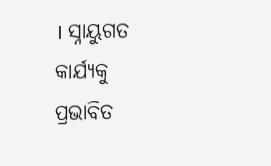। ସ୍ନାୟୁଗତ କାର୍ଯ୍ୟକୁ ପ୍ରଭାବିତ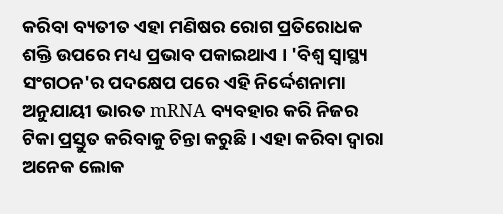କରିବା ବ୍ୟତୀତ ଏହା ମଣିଷର ରୋଗ ପ୍ରତିରୋଧକ ଶକ୍ତି ଉପରେ ମଧ୍ୟ ପ୍ରଭାବ ପକାଇଥାଏ । 'ବିଶ୍ୱ ସ୍ୱାସ୍ଥ୍ୟ ସଂଗଠନ'ର ପଦକ୍ଷେପ ପରେ ଏହି ନିର୍ଦ୍ଦେଶନାମା ଅନୁଯାୟୀ ଭାରତ mRNA ବ୍ୟବହାର କରି ନିଜର ଟିକା ପ୍ରସ୍ତୁତ କରିବାକୁ ଚିନ୍ତା କରୁଛି । ଏହା କରିବା ଦ୍ୱାରା ଅନେକ ଲୋକ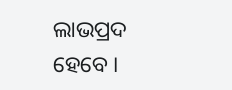ଲାଭପ୍ରଦ ହେବେ ।